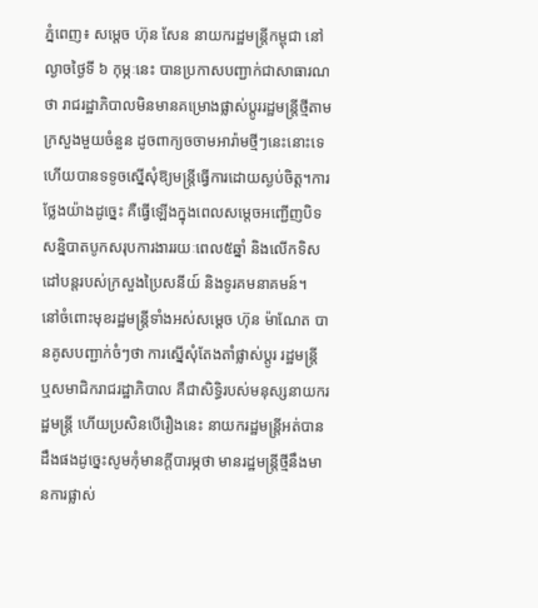ភ្នំពេញ៖ សម្តេច ហ៊ុន សែន នាយករដ្ឋមន្ត្រីកម្ពុជា នៅល្ងាចថ្ងៃទី ៦ កុម្ភៈនេះ បានប្រកាសបញ្ជាក់ជាសាធារណថា រាជរដ្ឋាភិបាលមិនមានគម្រោងផ្លាស់ប្តូររដ្ឋមន្ត្រីថ្មីតាមក្រសួងមួយចំនួន ដូចពាក្យចចាមអារ៉ាមថ្មីៗនេះនោះទេ ហើយបានទទូចស្នើសុំឱ្យមន្រ្តីធ្វើការដោយស្ងប់ចិត្ត។ការថ្លែងយ៉ាងដូច្នេះ គឺធ្វើឡើងក្នុងពេលសម្តេចអញ្ជើញបិទសន្និបាតបូកសរុបការងាររយៈពេល៥ឆ្នាំ និងលើកទិសដៅបន្តរបស់ក្រសួងប្រៃសនីយ៍ និងទូរគមនាគមន៍។
នៅចំពោះមុខរដ្ឋមន្ត្រីទាំងអស់សម្តេច ហ៊ុន ម៉ាណែត បានគូសបញ្ជាក់ចំៗថា ការស្នើសុំតែងតាំផ្លាស់ប្តូរ រដ្ឋមន្ត្រី ឬសមាជិករាជរដ្ឋាភិបាល គឺជាសិទ្ធិរបស់មនុស្សនាយករដ្ឋមន្ត្រី ហើយប្រសិនបើរឿងនេះ នាយករដ្ឋមន្ត្រីអត់បានដឹងផងដូច្នេះសូមកុំមានក្តីបារម្ភថា មានរដ្ឋមន្ត្រីថ្មីនឹងមានការផ្លាស់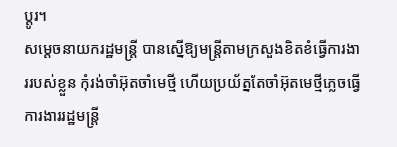ប្តូរ។
សម្តេចនាយករដ្ឋមន្ត្រី បានស្នើឱ្យមន្ត្រីតាមក្រសួងខិតខំធ្វើការងាររបស់ខ្លួន កុំរង់ចាំអ៊ុតចាំមេថ្មី ហើយប្រយ័ត្នតែចាំអ៊ុតមេថ្មីភ្លេចធ្វើការងាររដ្ឋមន្ត្រី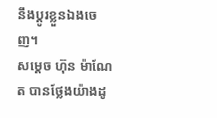នឹងប្តូរខ្លួនឯងចេញ។
សម្តេច ហ៊ុន ម៉ាណែត បានថ្លែងយ៉ាងដូ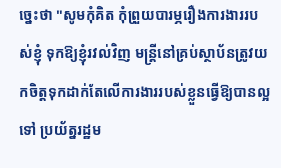ច្នេះថា "សូមកុំគិត កុំព្រួយបារម្ភរឿងការងាររបស់ខ្ញុំ ទុកឱ្យខ្ញុំរវល់វិញ មន្ត្រីនៅគ្រប់ស្ថាប័នត្រូវយកចិត្តទុកដាក់តែលើការងាររបស់ខ្លួនធ្វើឱ្យបានល្អទៅ ប្រយ័ត្នរដ្ឋម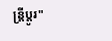ន្ត្រីប្តូរ"